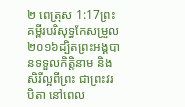២ ពេត្រុស 1:17ព្រះគម្ពីរបរិសុទ្ធកែសម្រួល ២០១៦ដ្បិតព្រះអង្គបានទទួលកិត្តិនាម និងសិរីល្អពីព្រះ ជាព្រះវរបិតា នៅពេល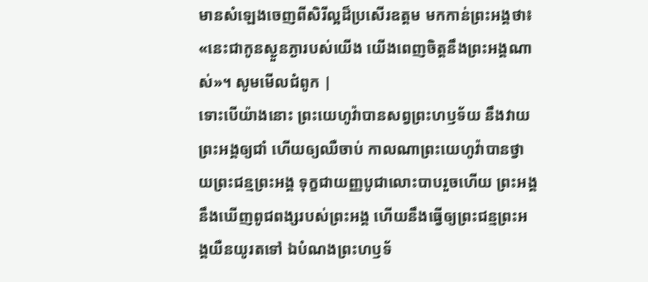មានសំឡេងចេញពីសិរីល្អដ៏ប្រសើរឧត្តម មកកាន់ព្រះអង្គថា៖ «នេះជាកូនស្ងួនភ្ងារបស់យើង យើងពេញចិត្តនឹងព្រះអង្គណាស់»។ សូមមើលជំពូក |
ទោះបើយ៉ាងនោះ ព្រះយេហូវ៉ាបានសព្វព្រះហឫទ័យ នឹងវាយព្រះអង្គឲ្យជាំ ហើយឲ្យឈឺចាប់ កាលណាព្រះយេហូវ៉ាបានថ្វាយព្រះជន្មព្រះអង្គ ទុក្ខជាយញ្ញបូជាលោះបាបរួចហើយ ព្រះអង្គនឹងឃើញពូជពង្សរបស់ព្រះអង្គ ហើយនឹងធ្វើឲ្យព្រះជន្មព្រះអង្គយឺនយូរតទៅ ឯបំណងព្រះហឫទ័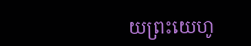យព្រះយេហូ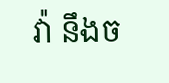វ៉ា នឹងច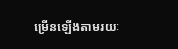ម្រើនឡើងតាមរយៈ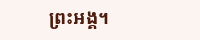ព្រះអង្គ។